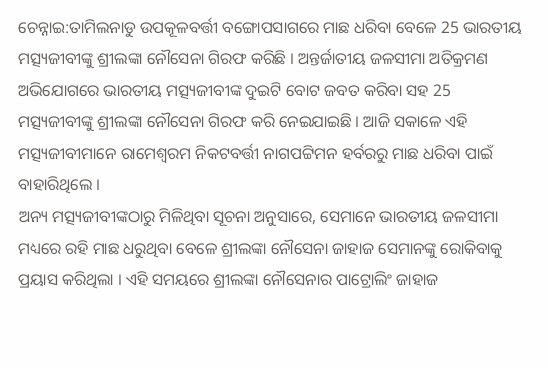ଚେନ୍ନାଇ:ତାମିଲନାଡୁ ଉପକୂଳବର୍ତ୍ତୀ ବଙ୍ଗୋପସାଗରେ ମାଛ ଧରିବା ବେଳେ 25 ଭାରତୀୟ ମତ୍ସ୍ୟଜୀବୀଙ୍କୁ ଶ୍ରୀଲଙ୍କା ନୌସେନା ଗିରଫ କରିଛି । ଅନ୍ତର୍ଜାତୀୟ ଜଳସୀମା ଅତିକ୍ରମଣ ଅଭିଯୋଗରେ ଭାରତୀୟ ମତ୍ସ୍ୟଜୀବୀଙ୍କ ଦୁଇଟି ବୋଟ ଜବତ କରିବା ସହ 25 ମତ୍ସ୍ୟଜୀବୀଙ୍କୁ ଶ୍ରୀଲଙ୍କା ନୌସେନା ଗିରଫ କରି ନେଇଯାଇଛି । ଆଜି ସକାଳେ ଏହି ମତ୍ସ୍ୟଜୀବୀମାନେ ରାମେଶ୍ବରମ ନିକଟବର୍ତ୍ତୀ ନାଗପଟ୍ଟିମନ ହର୍ବରରୁ ମାଛ ଧରିବା ପାଇଁ ବାହାରିଥିଲେ ।
ଅନ୍ୟ ମତ୍ସ୍ୟଜୀବୀଙ୍କଠାରୁ ମିଳିଥିବା ସୂଚନା ଅନୁସାରେ, ସେମାନେ ଭାରତୀୟ ଜଳସୀମା ମଧ୍ୟରେ ରହି ମାଛ ଧରୁଥିବା ବେଳେ ଶ୍ରୀଲଙ୍କା ନୌସେନା ଜାହାଜ ସେମାନଙ୍କୁ ରୋକିବାକୁ ପ୍ରୟାସ କରିଥିଲା । ଏହି ସମୟରେ ଶ୍ରୀଲଙ୍କା ନୌସେନାର ପାଟ୍ରୋଲିଂ ଜାହାଜ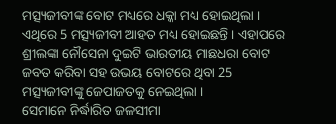ମତ୍ସ୍ୟଜୀବୀଙ୍କ ବୋଟ ମଧ୍ୟରେ ଧକ୍କା ମଧ୍ୟ ହୋଇଥିଲା । ଏଥିରେ 5 ମତ୍ସ୍ୟଜୀବୀ ଆହତ ମଧ୍ୟ ହୋଇଛନ୍ତି । ଏହାପରେ ଶ୍ରୀଲଙ୍କା ନୌସେନା ଦୁଇଟି ଭାରତୀୟ ମାଛଧରା ବୋଟ ଜବତ କରିବା ସହ ଉଭୟ ବୋଟରେ ଥିବା 25 ମତ୍ସ୍ୟଜୀବୀଙ୍କୁ ଜେପାଜତକୁ ନେଇଥିଲା ।
ସେମାନେ ନିର୍ଦ୍ଧାରିତ ଜଳସୀମା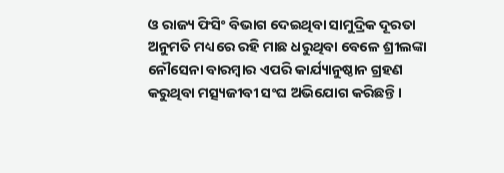ଓ ରାଜ୍ୟ ଫିସିଂ ବିଭାଗ ଦେଇଥିବା ସାମୁଦ୍ରିକ ଦୂରତା ଅନୁମତି ମଧ୍ୟରେ ରହି ମାଛ ଧରୁଥିବା ବେଳେ ଶ୍ରୀଲଙ୍କା ନୌସେନା ବାରମ୍ବାର ଏପରି କାର୍ଯ୍ୟାନୁଷ୍ଠାନ ଗ୍ରହଣ କରୁଥିବା ମତ୍ସ୍ୟଜୀବୀ ସଂଘ ଅଭିଯୋଗ କରିଛନ୍ତି ।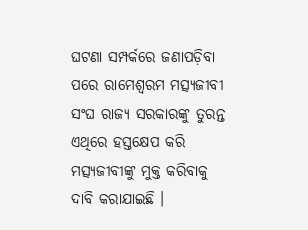ଘଟଣା ସମ୍ପର୍କରେ ଜଣାପଡ଼ିବା ପରେ ରାମେଶ୍ବରମ ମତ୍ସ୍ୟଜୀବୀ ସଂଘ ରାଜ୍ୟ ସରକାରଙ୍କୁ ତୁରନ୍ତ ଏଥିରେ ହସ୍ତକ୍ଷେପ କରି ମତ୍ସ୍ୟଜୀବୀଙ୍କୁ ମୁକ୍ତ କରିବାକୁ ଦାବି କରାଯାଇଛି ।